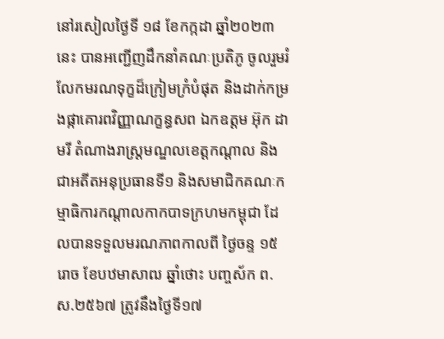នៅរសៀលថ្ងៃទី ១៨ ខែកក្កដា ឆ្នាំ២០២៣នេះ បានអញ្ជើញដឹកនាំគណៈប្រតិភូ ចូលរួមរំលែកមរណទុក្ខដ៏ក្រៀមក្រំបំផុត និងដាក់កម្រងផ្កាគោរពវិញ្ញាណក្ខន្ធសព ឯកឧត្តម អ៊ុក ដាមរី តំណាងរាស្ត្រមណ្ឌលខេត្តកណ្តាល និងជាអតីតអនុប្រធានទី១ និងសមាជិកគណៈកម្មាធិការកណ្តាលកាកបាទក្រហមកម្ពុជា ដែលបានទទួលមរណភាពកាលពី ថ្ងៃចន្ទ ១៥រោច ខែបឋមាសាឍ ឆ្នាំថោះ បញ្ចស័ក ព.ស.២៥៦៧ ត្រូវនឹងថ្ងៃទី១៧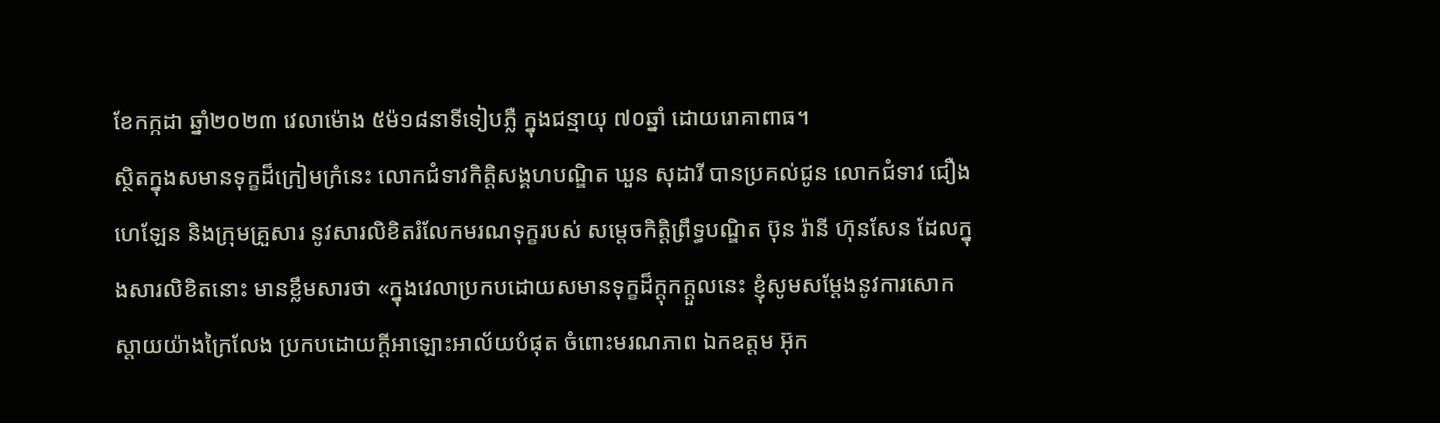ខែកក្កដា ឆ្នាំ២០២៣ វេលាម៉ោង ៥ម៉១៨នាទីទៀបភ្លឺ ក្នុងជន្មាយុ ៧០ឆ្នាំ ដោយរោគាពាធ។
ស្ថិតក្នុងសមានទុក្ខដ៏ក្រៀមក្រំនេះ លោកជំទាវកិត្តិសង្គហបណ្ឌិត ឃួន សុដារី បានប្រគល់ជូន លោកជំទាវ ជឿង ហេឡែន និងក្រុមគ្រួសារ នូវសារលិខិតរំលែកមរណទុក្ខរបស់ សម្តេចកិត្តិព្រឹទ្ធបណ្ឌិត ប៊ុន រ៉ានី ហ៊ុនសែន ដែលក្នុងសារលិខិតនោះ មានខ្លឹមសារថា «ក្នុងវេលាប្រកបដោយសមានទុក្ខដ៏ក្តុកក្តួលនេះ ខ្ញុំសូមសម្តែងនូវការសោកស្តាយយ៉ាងក្រៃលែង ប្រកបដោយក្តីអាឡោះអាល័យបំផុត ចំពោះមរណភាព ឯកឧត្តម អ៊ុក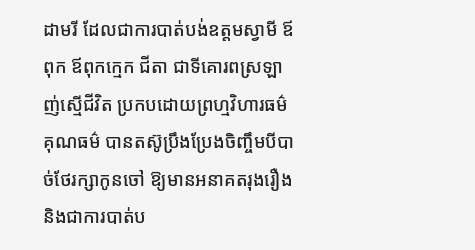ដាមរី ដែលជាការបាត់បង់ឧត្តមស្វាមី ឪពុក ឪពុកក្មេក ជីតា ជាទីគោរពស្រឡាញ់ស្មើជីវិត ប្រកបដោយព្រហ្មវិហារធម៌ គុណធម៌ បានតស៊ូប្រឹងប្រែងចិញ្ចឹមបីបាច់ថែរក្សាកូនចៅ ឱ្យមានអនាគតរុងរឿង និងជាការបាត់ប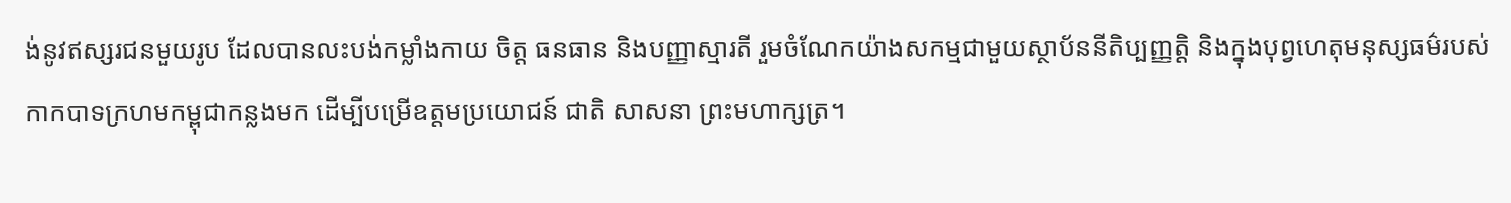ង់នូវឥស្សរជនមួយរូប ដែលបានលះបង់កម្លាំងកាយ ចិត្ត ធនធាន និងបញ្ញាស្មារតី រួមចំណែកយ៉ាងសកម្មជាមួយស្ថាប័ននីតិប្បញ្ញត្តិ និងក្នុងបុព្វហេតុមនុស្សធម៌របស់កាកបាទក្រហមកម្ពុជាកន្លងមក ដើម្បីបម្រើឧត្តមប្រយោជន៍ ជាតិ សាសនា ព្រះមហាក្សត្រ។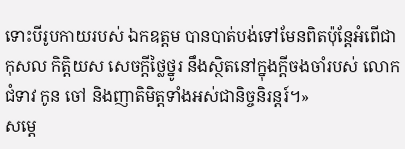ទោះបីរូបកាយរបស់ ឯកឧត្តម បានបាត់បង់ទៅមែនពិតប៉ុន្តែអំពើជាកុសល កិត្តិយស សេចក្តីថ្លៃថ្នូរ នឹងស្ថិតនៅក្នុងក្តីចងចាំរបស់ លោកជំទាវ កូន ចៅ និងញាតិមិត្តទាំងអស់ជានិច្ចនិរន្តរ៍។»
សម្តេ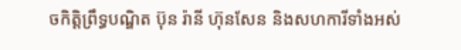ចកិត្តិព្រឹទ្ធបណ្ឌិត ប៊ុន រ៉ានី ហ៊ុនសែន និងសហការីទាំងអស់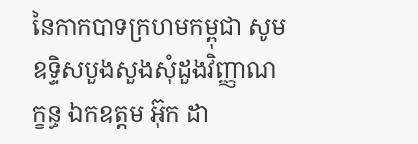នៃកាកបាទក្រហមកម្ពុជា សូមឧទ្ទិសបួងសួងសុំដួងវិញ្ញាណក្ខន្ធ ឯកឧត្តម អ៊ុក ដា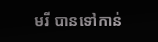មរី បានទៅកាន់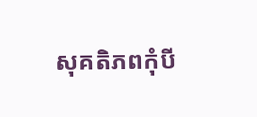សុគតិភពកុំបី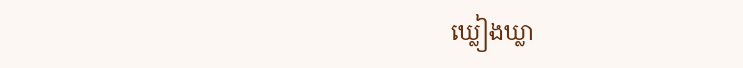ឃ្លៀងឃ្លា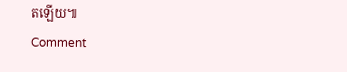តឡើយ៕
Comment